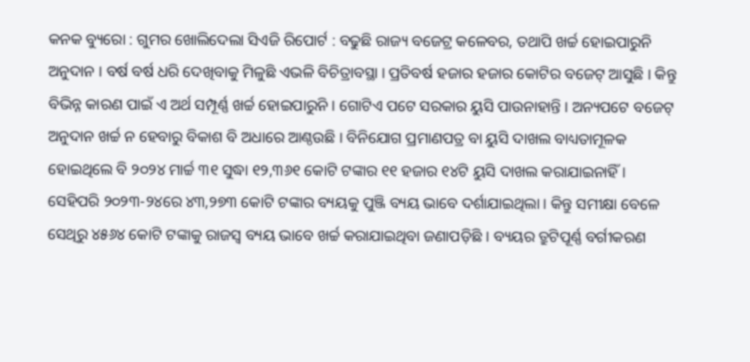କନକ ବ୍ୟୁରୋ : ଗୁମର ଖୋଲିଦେଲା ସିଏଜି ରିପୋର୍ଟ : ବଢୁଛି ରାଜ୍ୟ ବଜେଟ୍ର କଳେବର, ତଥାପି ଖର୍ଚ୍ଚ ହୋଇପାରୁନି ଅନୁଦାନ । ବର୍ଷ ବର୍ଷ ଧରି ଦେଖିବାକୁ ମିଳୁଛି ଏଭଳି ବିଚିତ୍ରାବସ୍ଥା । ପ୍ରତିବର୍ଷ ହଜାର ହଜାର କୋଟିର ବଜେଟ୍ ଆସୁଛି । କିନ୍ତୁ ବିଭିନ୍ନ କାରଣ ପାଇଁ ଏ ଅର୍ଥ ସମ୍ପୂର୍ଣ୍ଣ ଖର୍ଚ୍ଚ ହୋଇପାରୁନି । ଗୋଟିଏ ପଟେ ସରକାର ୟୁସି ପାଉନାହାନ୍ତି । ଅନ୍ୟପଟେ ବଜେଟ୍ ଅନୁଦାନ ଖର୍ଚ୍ଚ ନ ହେବାରୁ ବିକାଶ ବି ଅଧାରେ ଆଣ୍ଠଉଛି । ବିନିଯୋଗ ପ୍ରମାଣପତ୍ର ବା ୟୁସି ଦାଖଲ ବାଧ୍ୟତାମୂଳକ ହୋଇଥିଲେ ବି ୨୦୨୪ ମାର୍ଚ୍ଚ ୩୧ ସୁଦ୍ଧା ୧୨,୩୬୧ କୋଟି ଟଙ୍କାର ୧୧ ହଜାର ୧୪ଟି ୟୁସି ଦାଖଲ କରାଯାଇନାହିଁ । ସେହିପରି ୨୦୨୩-୨୪ରେ ୪୩,୨୭୩ କୋଟି ଟଙ୍କାର ବ୍ୟୟକୁ ପୁଞ୍ଜି ବ୍ୟୟ ଭାବେ ଦର୍ଶାଯାଇଥିଲା । କିନ୍ତୁ ସମୀକ୍ଷା ବେଳେ ସେଥିରୁ ୪୫୬୪ କୋଟି ଟଙ୍କାକୁ ରାଜସ୍ବ ବ୍ୟୟ ଭାବେ ଖର୍ଚ୍ଚ କରାଯାଇଥିବା ଜଣାପଡ଼ିଛି । ବ୍ୟୟର ତ୍ରୁଟିପୂର୍ଣ୍ଣ ବର୍ଗୀକରଣ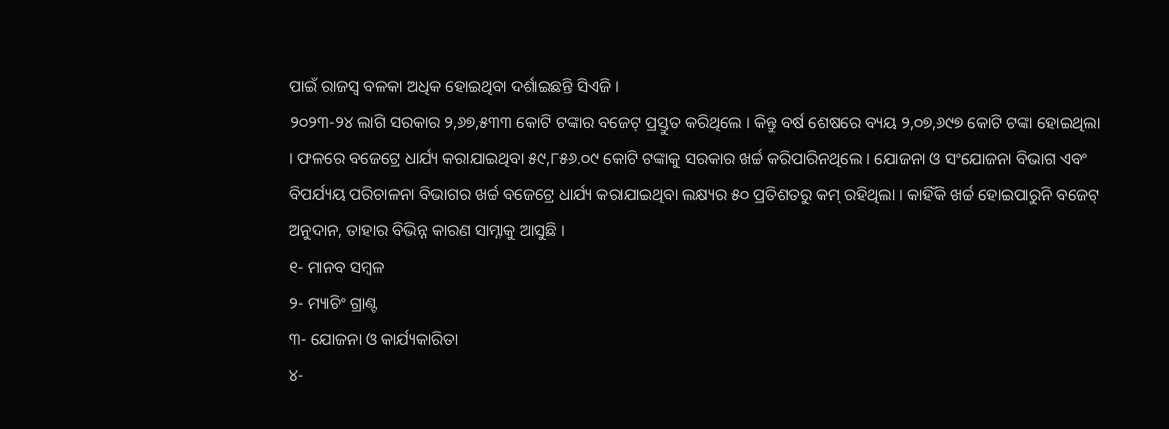ପାଇଁ ରାଜସ୍ବ ବଳକା ଅଧିକ ହୋଇଥିବା ଦର୍ଶାଇଛନ୍ତି ସିଏଜି ।
୨୦୨୩-୨୪ ଲାଗି ସରକାର ୨,୬୭,୫୩୩ କୋଟି ଟଙ୍କାର ବଜେଟ୍ ପ୍ରସ୍ତୁତ କରିଥିଲେ । କିନ୍ତୁ ବର୍ଷ ଶେଷରେ ବ୍ୟୟ ୨,୦୭,୬୯୭ କୋଟି ଟଙ୍କା ହୋଇଥିଲା । ଫଳରେ ବଜେଟ୍ରେ ଧାର୍ଯ୍ୟ କରାଯାଇଥିବା ୫୯,୮୫୬.୦୯ କୋଟି ଟଙ୍କାକୁ ସରକାର ଖର୍ଚ୍ଚ କରିପାରିନଥିଲେ । ଯୋଜନା ଓ ସଂଯୋଜନା ବିଭାଗ ଏବଂ ବିପର୍ଯ୍ୟୟ ପରିଚାଳନା ବିଭାଗର ଖର୍ଚ୍ଚ ବଜେଟ୍ରେ ଧାର୍ଯ୍ୟ କରାଯାଇଥିବା ଲକ୍ଷ୍ୟର ୫୦ ପ୍ରତିଶତରୁ କମ୍ ରହିଥିଲା । କାହିଁକି ଖର୍ଚ୍ଚ ହୋଇପାରୁନି ବଜେଟ୍ ଅନୁଦାନ, ତାହାର ବିଭିନ୍ନ କାରଣ ସାମ୍ନାକୁ ଆସୁଛି ।
୧- ମାନବ ସମ୍ବଳ
୨- ମ୍ୟାଚିଂ ଗ୍ରାଣ୍ଟ
୩- ଯୋଜନା ଓ କାର୍ଯ୍ୟକାରିତା
୪-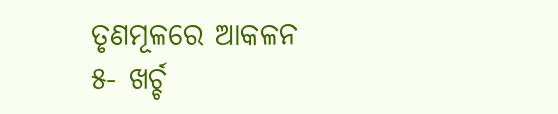ତୃଣମୂଳରେ ଆକଳନ
୫- ଖର୍ଚ୍ଚ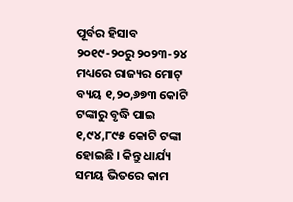ପୂର୍ବର ହିସାବ
୨୦୧୯-୨୦ରୁ ୨୦୨୩-୨୪ ମଧ୍ୟରେ ରାଜ୍ୟର ମୋଟ୍ ବ୍ୟୟ ୧,୨୦,୬୭୩ କୋଟି ଟଙ୍କାରୁ ବୃଦ୍ଧି ପାଇ ୧,୯୪,୮୯୫ କୋଟି ଟଙ୍କା ହୋଇଛି । କିନ୍ତୁ ଧାର୍ଯ୍ୟ ସମୟ ଭିତରେ କାମ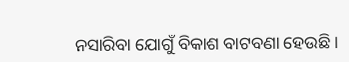ନସାରିବା ଯୋଗୁଁ ବିକାଶ ବାଟବଣା ହେଉଛି ।